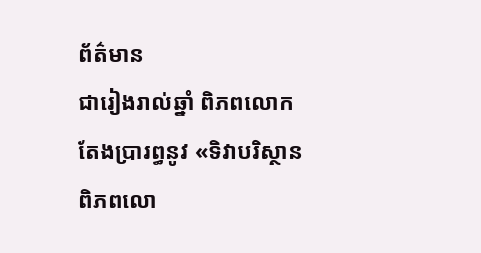ព័ត៌មាន
ជារៀងរាល់ឆ្នាំ ពិភពលោកតែងប្រារព្ធនូវ «ទិវាបរិស្ថានពិភពលោ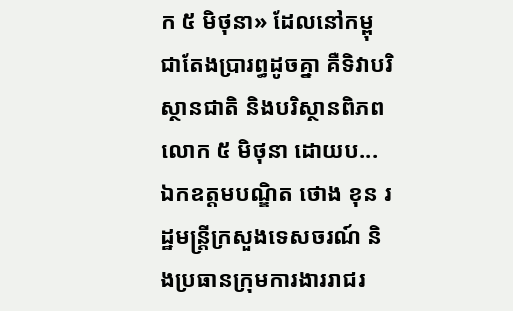ក ៥ មិថុនា» ដែលនៅកម្ពុជាតែងប្រារព្ធដូចគ្នា គឺទិវាបរិស្ថានជាតិ និងបរិស្ថានពិភពលោក ៥ មិថុនា ដោយប...
ឯកឧត្តមបណ្ឌិត ថោង ខុន រដ្ឋមន្ត្រីក្រសួងទេសចរណ៍ និងប្រធានក្រុមការងាររាជរ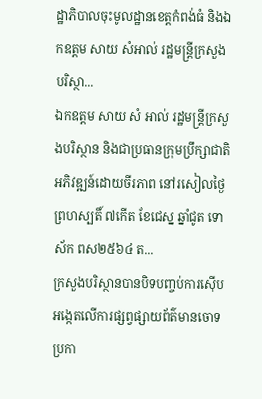ដ្ឋាភិបាលចុះមូលដ្ឋានខេត្តកំពង់ធំ និងឯកឧត្តម សាយ សំអាល់ រដ្ឋមន្ត្រីក្រសួងបរិស្ថា...
ឯកឧត្តម សាយ សំ អាល់ រដ្ឋមន្រ្តីក្រសួងបរិស្ថាន និងជាប្រធានក្រុមប្រឹក្សាជាតិអភិវឌ្ឍន៍ដោយចីរភាព នៅរសៀលថ្ងៃព្រហស្បតិ៍ ៧កើត ខែជេស្ន ឆ្នាំជូត ទោស័ក ពស២៥៦៤ ត...
ក្រសួងបរិស្ថានបានបិទបញ្ចប់ការស៊ើបអង្កេតលើការផ្សព្វផ្សាយព័ត៌មានចោទប្រកា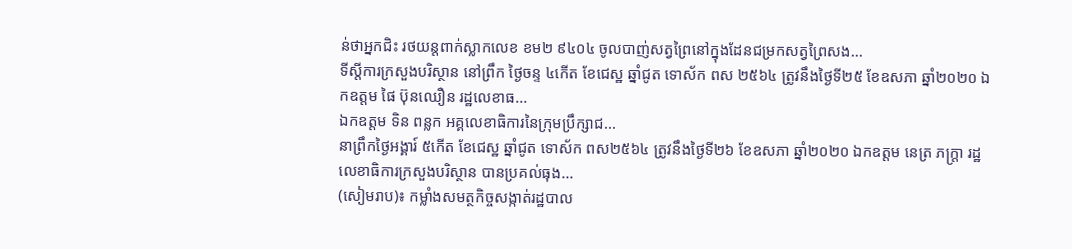ន់ថាអ្នកជិះ រថយន្តពាក់ស្លាកលេខ ខម២ ៩៤០៤ ចូលបាញ់សត្វព្រៃនៅក្នុងដែនជម្រកសត្វព្រៃសង...
ទីស្តីការក្រសួងបរិស្ថាន នៅព្រឹក ថ្ងៃចន្ទ ៤កេីត ខែជេស្ឋ ឆ្នាំជូត ទោស័ក ពស ២៥៦៤ ត្រូវនឹងថ្ងៃទី២៥ ខែឧសភា ឆ្នាំ២០២០ ឯកឧត្តម ផៃ ប៊ុនឈឿន រដ្ឋលេខាធ...
ឯកឧត្តម ទិន ពន្លក អគ្គលេខាធិការនៃក្រុមប្រឹក្សាជ...
នាព្រឹកថ្ងៃអង្គារ៍ ៥កើត ខែជេស្ឋ ឆ្នាំជូត ទោស័ក ពស២៥៦៤ ត្រូវនឹងថ្ងៃទី២៦ ខែឧសភា ឆ្នាំ២០២០ ឯកឧត្តម នេត្រ ភក្ត្រា រដ្ឋលេខាធិការក្រសួងបរិស្ថាន បានប្រគល់ធុង...
(សៀមរាប)៖ កម្លាំងសមត្ថកិច្ចសង្កាត់រដ្ឋបាល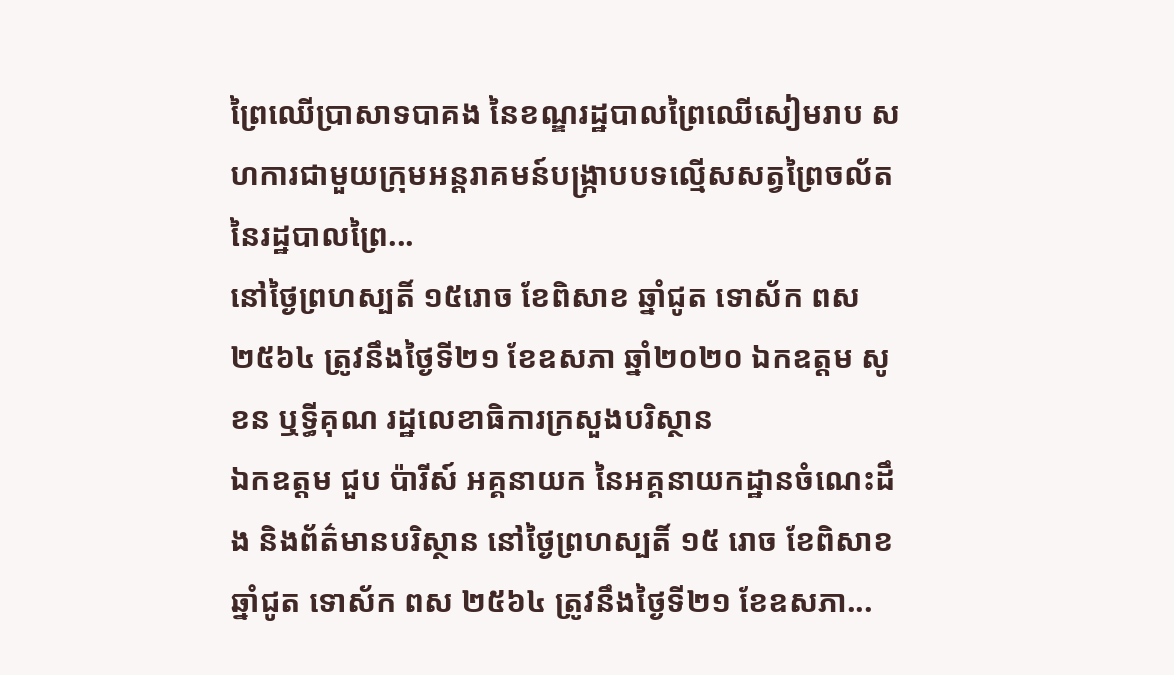ព្រៃឈើប្រាសាទបាគង នៃខណ្ឌរដ្ឋបាលព្រៃឈើសៀមរាប សហការជាមួយក្រុមអន្តរាគមន៍បង្ក្រាបបទល្មើសសត្វព្រៃចល័តនៃរដ្ឋបាលព្រៃ...
នៅថ្ងៃព្រហស្បតិ៍ ១៥រោច ខែពិសាខ ឆ្នាំជូត ទោស័ក ពស ២៥៦៤ ត្រូវនឹងថ្ងៃទី២១ ខែឧសភា ឆ្នាំ២០២០ ឯកឧត្តម សូខន ឬទ្ធីគុណ រដ្ឋលេខាធិការក្រសួងបរិស្ថាន
ឯកឧត្តម ជួប ប៉ារីស៍ អគ្គនាយក នៃអគ្គនាយកដ្ឋានចំណេះដឹង និងព័ត៌មានបរិស្ថាន នៅថ្ងៃព្រហស្បតិ៍ ១៥ រោច ខែពិសាខ ឆ្នាំជូត ទោស័ក ពស ២៥៦៤ ត្រូវនឹងថ្ងៃទី២១ ខែឧសភា...